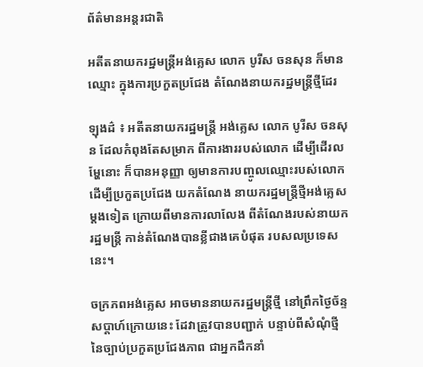ព័ត៌មានអន្តរជាតិ

អតីតនាយករដ្ឋមន្រ្តីអង់គ្លេស លោក បូរីស ចនសុន ក៏មានឈ្មោះ ក្នុងការប្រកួតប្រជែង តំណែងនាយករដ្ឋមន្រ្តីថ្មីដែរ

ឡុងដ៌ ៖ អតីតនាយករដ្ឋមន្រ្តី អង់គ្លេស លោក បូរីស ចនសុន ដែលកំពុងតែសម្រាក ពីការងាររបស់លោក ដើម្បីដើរលម្ហែនោះ ក៏បានអនុញ្ញា ឲ្យមានការបញ្ចូលឈ្មោះរបស់លោក ដើម្បីប្រកួតប្រជែង យកតំណែង នាយករដ្ឋមន្រ្តីថ្មីអង់គ្លេស ម្ដងទៀត ក្រោយពីមានការលាលែង ពីតំណែងរបស់នាយករដ្ឋមន្រ្តី កាន់តំណែងបានខ្លីជាងគេបំផុត របសលប្រទេសនេះ។

ចក្រភពអង់គ្លេស អាចមាននាយករដ្ឋមន្ត្រីថ្មី នៅព្រឹកថ្ងៃច័ន្ទសប្ដាហ៍ក្រោយនេះ ដែវាត្រូវបានបញ្ជាក់ បន្ទាប់ពីសំណុំថ្មី នៃច្បាប់ប្រកួតប្រជែងភាព ជាអ្នកដឹកនាំ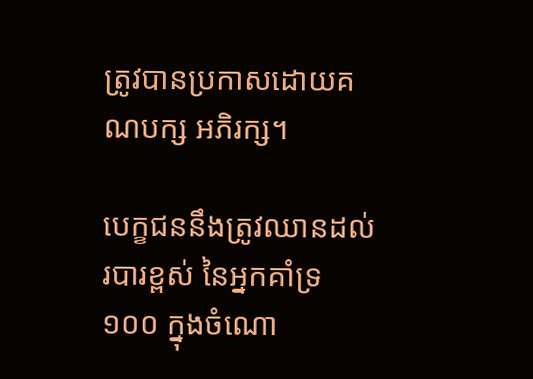ត្រូវបានប្រកាសដោយគណបក្ស អភិរក្ស។

បេក្ខជននឹងត្រូវឈានដល់របារខ្ពស់ នៃអ្នកគាំទ្រ ១០០ ក្នុងចំណោ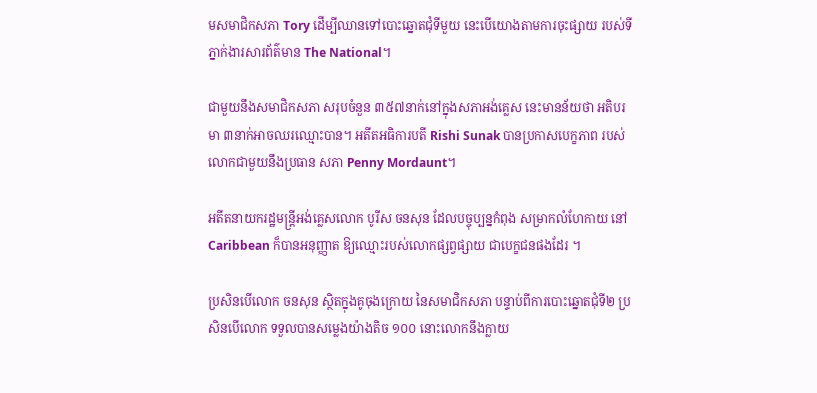មសមាជិកសភា Tory ដើម្បីឈានទៅបោះឆ្នោតជុំទីមួយ នេះបើយោងតាមការចុះផ្សាយ របស់ទីភ្នាក់ងារសារព័ត៌មាន The National។

ជាមួយនឹងសមាជិកសភា សរុបចំនួន ៣៥៧នាក់នៅក្នុងសភាអង់គ្លេស នេះមានន័យថា អតិបរមា ៣នាក់អាចឈរឈ្មោះបាន។ អតីតអធិការបតី Rishi Sunak បានប្រកាសបេក្ខភាព របស់លោកជាមួយនឹងប្រធាន សភា Penny Mordaunt។

អតីតនាយករដ្ឋមន្ត្រីអង់គ្លេសលោក បូរីស ចនសុន ដែលបច្ចុប្បន្នកំពុង សម្រាកលំហែកាយ នៅ Caribbean ក៏បានអនុញ្ញាត ឱ្យឈ្មោះរបស់លោកផ្សព្វផ្សាយ ជាបេក្ខជនផងដែរ ។

ប្រសិនបើលោក ចនសុន ស្ថិតក្នុងគូចុងក្រោយ នៃសមាជិកសភា បន្ទាប់ពីការបោះឆ្នោតជុំទី២ ប្រសិនបើលោក ទទួលបានសម្លេងយ៉ាងតិច ១០០ នោះលោកនឹងក្លាយ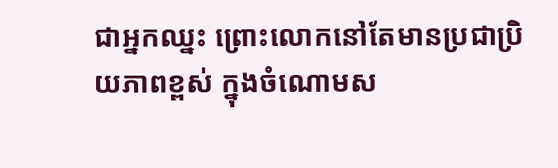ជាអ្នកឈ្នះ ព្រោះលោកនៅតែមានប្រជាប្រិយភាពខ្ពស់ ក្នុងចំណោមស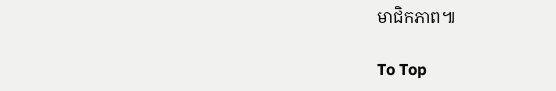មាជិកភាព៕

To Top